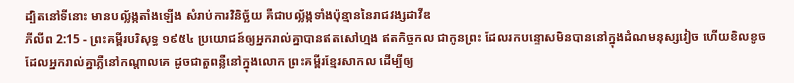ដ្បិតនៅទីនោះ មានបល្ល័ង្កតាំងឡើង សំរាប់ការវិនិច្ឆ័យ គឺជាបល្ល័ង្កទាំងប៉ុន្មាននៃរាជវង្សដាវីឌ
ភីលីព 2:15 - ព្រះគម្ពីរបរិសុទ្ធ ១៩៥៤ ប្រយោជន៍ឲ្យអ្នករាល់គ្នាបានឥតសៅហ្មង ឥតកិច្ចកល ជាកូនព្រះ ដែលរកបន្ទោសមិនបាននៅក្នុងដំណមនុស្សវៀច ហើយខិលខូច ដែលអ្នករាល់គ្នាភ្លឺនៅកណ្តាលគេ ដូចជាតួពន្លឺនៅក្នុងលោក ព្រះគម្ពីរខ្មែរសាកល ដើម្បីឲ្យ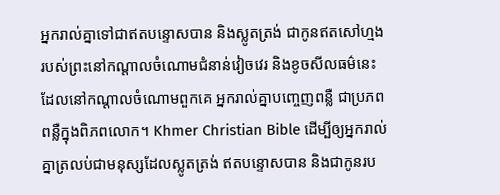អ្នករាល់គ្នាទៅជាឥតបន្ទោសបាន និងស្លូតត្រង់ ជាកូនឥតសៅហ្មងរបស់ព្រះនៅកណ្ដាលចំណោមជំនាន់វៀចវេរ និងខូចសីលធម៌នេះ ដែលនៅកណ្ដាលចំណោមពួកគេ អ្នករាល់គ្នាបញ្ចេញពន្លឺ ជាប្រភពពន្លឺក្នុងពិភពលោក។ Khmer Christian Bible ដើម្បីឲ្យអ្នករាល់គ្នាត្រលប់ជាមនុស្សដែលស្លូតត្រង់ ឥតបន្ទោសបាន និងជាកូនរប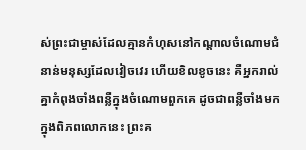ស់ព្រះជាម្ចាស់ដែលគ្មានកំហុសនៅកណ្ដាលចំណោមជំនាន់មនុស្សដែលវៀចវេរ ហើយខិលខូចនេះ គឺអ្នករាល់គ្នាកំពុងចាំងពន្លឺក្នុងចំណោមពួកគេ ដូចជាពន្លឺចាំងមកក្នុងពិភពលោកនេះ ព្រះគ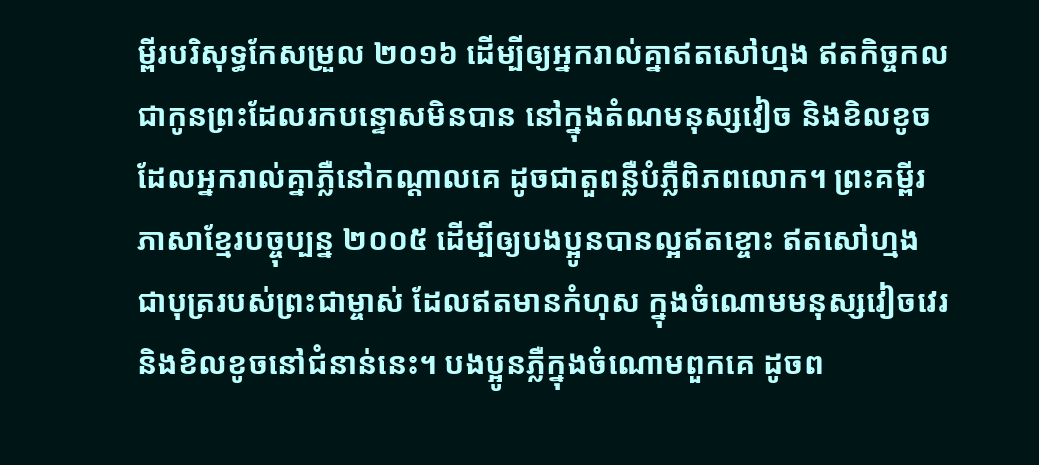ម្ពីរបរិសុទ្ធកែសម្រួល ២០១៦ ដើម្បីឲ្យអ្នករាល់គ្នាឥតសៅហ្មង ឥតកិច្ចកល ជាកូនព្រះដែលរកបន្ទោសមិនបាន នៅក្នុងតំណមនុស្សវៀច និងខិលខូច ដែលអ្នករាល់គ្នាភ្លឺនៅកណ្ដាលគេ ដូចជាតួពន្លឺបំភ្លឺពិភពលោក។ ព្រះគម្ពីរភាសាខ្មែរបច្ចុប្បន្ន ២០០៥ ដើម្បីឲ្យបងប្អូនបានល្អឥតខ្ចោះ ឥតសៅហ្មង ជាបុត្ររបស់ព្រះជាម្ចាស់ ដែលឥតមានកំហុស ក្នុងចំណោមមនុស្សវៀចវេរ និងខិលខូចនៅជំនាន់នេះ។ បងប្អូនភ្លឺក្នុងចំណោមពួកគេ ដូចព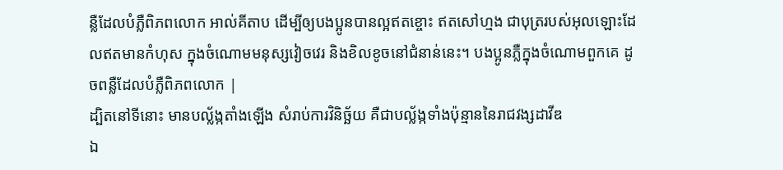ន្លឺដែលបំភ្លឺពិភពលោក អាល់គីតាប ដើម្បីឲ្យបងប្អូនបានល្អឥតខ្ចោះ ឥតសៅហ្មង ជាបុត្ររបស់អុលឡោះដែលឥតមានកំហុស ក្នុងចំណោមមនុស្សវៀចវេរ និងខិលខូចនៅជំនាន់នេះ។ បងប្អូនភ្លឺក្នុងចំណោមពួកគេ ដូចពន្លឺដែលបំភ្លឺពិភពលោក |
ដ្បិតនៅទីនោះ មានបល្ល័ង្កតាំងឡើង សំរាប់ការវិនិច្ឆ័យ គឺជាបល្ល័ង្កទាំងប៉ុន្មាននៃរាជវង្សដាវីឌ
ឯ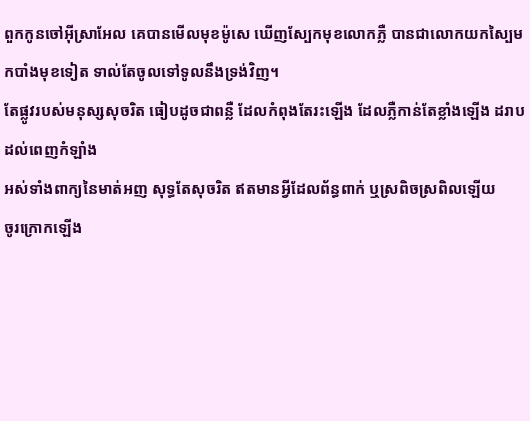ពួកកូនចៅអ៊ីស្រាអែល គេបានមើលមុខម៉ូសេ ឃើញស្បែកមុខលោកភ្លឺ បានជាលោកយកស្បៃមកបាំងមុខទៀត ទាល់តែចូលទៅទូលនឹងទ្រង់វិញ។
តែផ្លូវរបស់មនុស្សសុចរិត ធៀបដូចជាពន្លឺ ដែលកំពុងតែរះឡើង ដែលភ្លឺកាន់តែខ្លាំងឡើង ដរាបដល់ពេញកំឡាំង
អស់ទាំងពាក្យនៃមាត់អញ សុទ្ធតែសុចរិត ឥតមានអ្វីដែលព័ន្ធពាក់ ឬស្រពិចស្រពិលឡើយ
ចូរក្រោកឡើង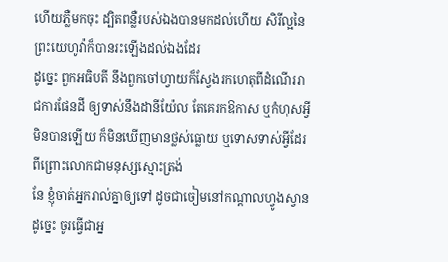ហើយភ្លឺមកចុះ ដ្បិតពន្លឺរបស់ឯងបានមកដល់ហើយ សិរីល្អនៃព្រះយេហូវ៉ាក៏បានរះឡើងដល់ឯងដែរ
ដូច្នេះ ពួកអធិបតី នឹងពួកចៅហ្វាយក៏ស្វែងរកហេតុពីដំណើររាជការផែនដី ឲ្យទាស់នឹងដានីយ៉ែល តែគេរកឱកាស ឬកំហុសអ្វីមិនបានឡើយ ក៏មិនឃើញមានថ្លស់ធ្លោយ ឬទោសទាស់អ្វីដែរ ពីព្រោះលោកជាមនុស្សស្មោះត្រង់
នែ ខ្ញុំចាត់អ្នករាល់គ្នាឲ្យទៅ ដូចជាចៀមនៅកណ្តាលហ្វូងស្វាន ដូច្នេះ ចូរធ្វើជាអ្ន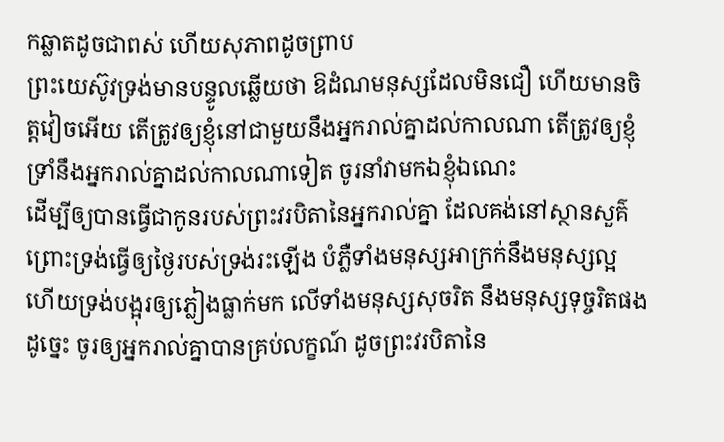កឆ្លាតដូចជាពស់ ហើយសុភាពដូចព្រាប
ព្រះយេស៊ូវទ្រង់មានបន្ទូលឆ្លើយថា ឱដំណមនុស្សដែលមិនជឿ ហើយមានចិត្តវៀចអើយ តើត្រូវឲ្យខ្ញុំនៅជាមួយនឹងអ្នករាល់គ្នាដល់កាលណា តើត្រូវឲ្យខ្ញុំទ្រាំនឹងអ្នករាល់គ្នាដល់កាលណាទៀត ចូរនាំវាមកឯខ្ញុំឯណេះ
ដើម្បីឲ្យបានធ្វើជាកូនរបស់ព្រះវរបិតានៃអ្នករាល់គ្នា ដែលគង់នៅស្ថានសួគ៌ ព្រោះទ្រង់ធ្វើឲ្យថ្ងៃរបស់ទ្រង់រះឡើង បំភ្លឺទាំងមនុស្សអាក្រក់នឹងមនុស្សល្អ ហើយទ្រង់បង្អុរឲ្យភ្លៀងធ្លាក់មក លើទាំងមនុស្សសុចរិត នឹងមនុស្សទុច្ចរិតផង
ដូច្នេះ ចូរឲ្យអ្នករាល់គ្នាបានគ្រប់លក្ខណ៍ ដូចព្រះវរបិតានៃ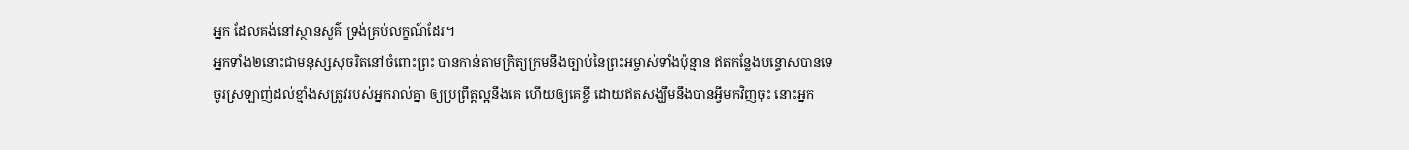អ្នក ដែលគង់នៅស្ថានសួគ៌ ទ្រង់គ្រប់លក្ខណ៍ដែរ។
អ្នកទាំង២នោះជាមនុស្សសុចរិតនៅចំពោះព្រះ បានកាន់តាមក្រិត្យក្រមនឹងច្បាប់នៃព្រះអម្ចាស់ទាំងប៉ុន្មាន ឥតកន្លែងបន្ទោសបានទេ
ចូរស្រឡាញ់ដល់ខ្មាំងសត្រូវរបស់អ្នករាល់គ្នា ឲ្យប្រព្រឹត្តល្អនឹងគេ ហើយឲ្យគេខ្ចី ដោយឥតសង្ឃឹមនឹងបានអ្វីមកវិញចុះ នោះអ្នក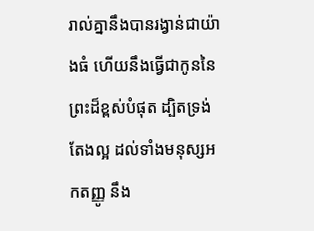រាល់គ្នានឹងបានរង្វាន់ជាយ៉ាងធំ ហើយនឹងធ្វើជាកូននៃព្រះដ៏ខ្ពស់បំផុត ដ្បិតទ្រង់តែងល្អ ដល់ទាំងមនុស្សអកតញ្ញូ នឹង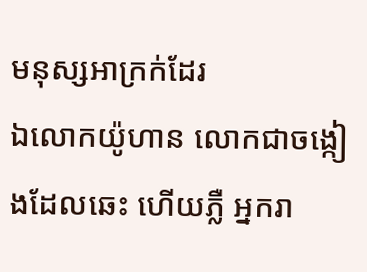មនុស្សអាក្រក់ដែរ
ឯលោកយ៉ូហាន លោកជាចង្កៀងដែលឆេះ ហើយភ្លឺ អ្នករា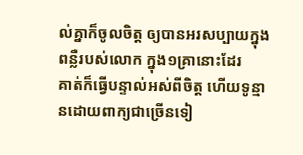ល់គ្នាក៏ចូលចិត្ត ឲ្យបានអរសប្បាយក្នុងពន្លឺរបស់លោក ក្នុង១គ្រានោះដែរ
គាត់ក៏ធ្វើបន្ទាល់អស់ពីចិត្ត ហើយទូន្មានដោយពាក្យជាច្រើនទៀ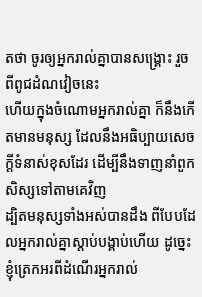តថា ចូរឲ្យអ្នករាល់គ្នាបានសង្គ្រោះ រួចពីពូជដំណវៀចនេះ
ហើយក្នុងចំណោមអ្នករាល់គ្នា ក៏នឹងកើតមានមនុស្ស ដែលនឹងអធិប្បាយសេចក្ដីទំនាស់ខុសដែរ ដើម្បីនឹងទាញនាំពួកសិស្សទៅតាមគេវិញ
ដ្បិតមនុស្សទាំងអស់បានដឹង ពីបែបដែលអ្នករាល់គ្នាស្តាប់បង្គាប់ហើយ ដូច្នេះ ខ្ញុំត្រេកអរពីដំណើរអ្នករាល់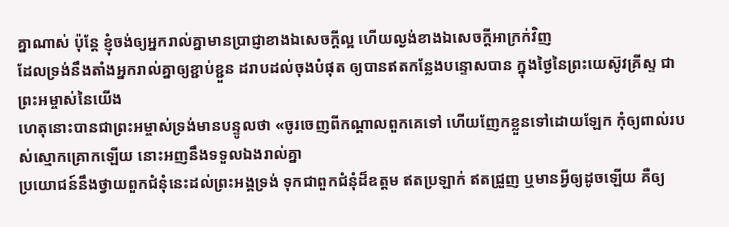គ្នាណាស់ ប៉ុន្តែ ខ្ញុំចង់ឲ្យអ្នករាល់គ្នាមានប្រាជ្ញាខាងឯសេចក្ដីល្អ ហើយល្ងង់ខាងឯសេចក្ដីអាក្រក់វិញ
ដែលទ្រង់នឹងតាំងអ្នករាល់គ្នាឲ្យខ្ជាប់ខ្ជួន ដរាបដល់ចុងបំផុត ឲ្យបានឥតកន្លែងបន្ទោសបាន ក្នុងថ្ងៃនៃព្រះយេស៊ូវគ្រីស្ទ ជាព្រះអម្ចាស់នៃយើង
ហេតុនោះបានជាព្រះអម្ចាស់ទ្រង់មានបន្ទូលថា «ចូរចេញពីកណ្តាលពួកគេទៅ ហើយញែកខ្លួនទៅដោយឡែក កុំឲ្យពាល់របស់ស្មោកគ្រោកឡើយ នោះអញនឹងទទួលឯងរាល់គ្នា
ប្រយោជន៍នឹងថ្វាយពួកជំនុំនេះដល់ព្រះអង្គទ្រង់ ទុកជាពួកជំនុំដ៏ឧត្តម ឥតប្រឡាក់ ឥតជ្រួញ ឬមានអ្វីឲ្យដូចឡើយ គឺឲ្យ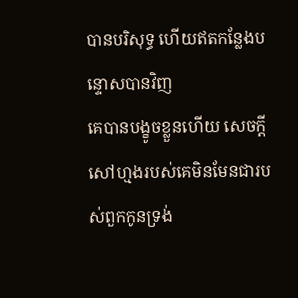បានបរិសុទ្ធ ហើយឥតកន្លែងបន្ទោសបានវិញ
គេបានបង្ខូចខ្លួនហើយ សេចក្ដីសៅហ្មងរបស់គេមិនមែនជារបស់ពួកកូនទ្រង់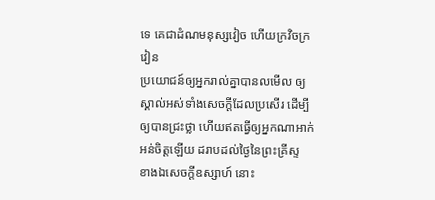ទេ គេជាដំណមនុស្សវៀច ហើយក្រវិចក្រវៀន
ប្រយោជន៍ឲ្យអ្នករាល់គ្នាបានលមើល ឲ្យស្គាល់អស់ទាំងសេចក្ដីដែលប្រសើរ ដើម្បីឲ្យបានជ្រះថ្លា ហើយឥតធ្វើឲ្យអ្នកណាអាក់អន់ចិត្តឡើយ ដរាបដល់ថ្ងៃនៃព្រះគ្រីស្ទ
ខាងឯសេចក្ដីឧស្សាហ៍ នោះ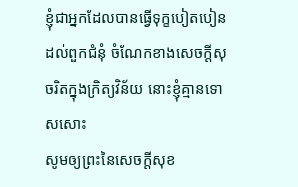ខ្ញុំជាអ្នកដែលបានធ្វើទុក្ខបៀតបៀនដល់ពួកជំនុំ ចំណែកខាងសេចក្ដីសុចរិតក្នុងក្រិត្យវិន័យ នោះខ្ញុំគ្មានទោសសោះ
សូមឲ្យព្រះនៃសេចក្ដីសុខ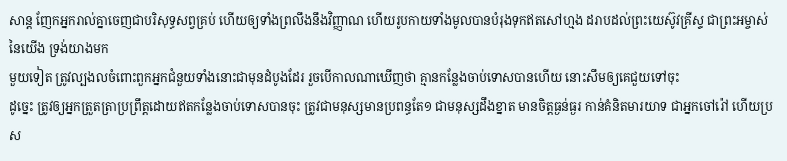សាន្ត ញែកអ្នករាល់គ្នាចេញជាបរិសុទ្ធសព្វគ្រប់ ហើយឲ្យទាំងព្រលឹងនឹងវិញ្ញាណ ហើយរូបកាយទាំងមូលបានបំរុងទុកឥតសៅហ្មង ដរាបដល់ព្រះយេស៊ូវគ្រីស្ទ ជាព្រះអម្ចាស់នៃយើង ទ្រង់យាងមក
មួយទៀត ត្រូវល្បងលចំពោះពួកអ្នកជំនួយទាំងនោះជាមុនដំបូងដែរ រួចបើកាលណាឃើញថា គ្មានកន្លែងចាប់ទោសបានហើយ នោះសឹមឲ្យគេជួយទៅចុះ
ដូច្នេះ ត្រូវឲ្យអ្នកត្រួតត្រាប្រព្រឹត្តដោយឥតកន្លែងចាប់ទោសបានចុះ ត្រូវជាមនុស្សមានប្រពន្ធតែ១ ជាមនុស្សដឹងខ្នាត មានចិត្តធ្ងន់ធ្ងរ កាន់គំនិតមារយាទ ជាអ្នកចៅរ៉ៅ ហើយប្រស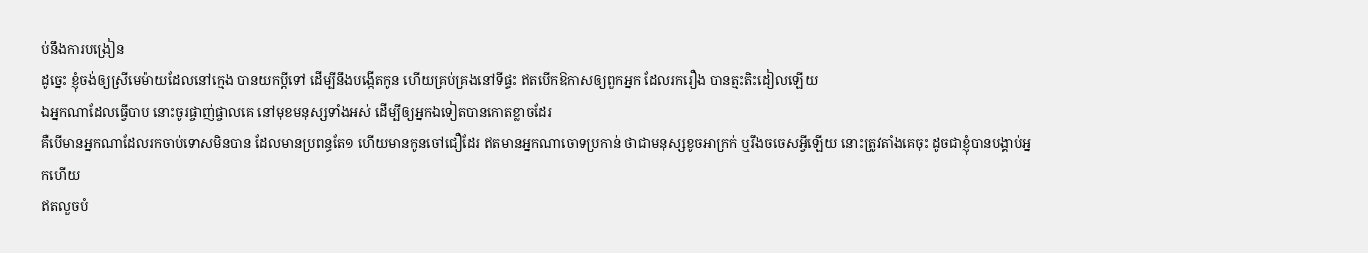ប់នឹងការបង្រៀន
ដូច្នេះ ខ្ញុំចង់ឲ្យស្រីមេម៉ាយដែលនៅក្មេង បានយកប្ដីទៅ ដើម្បីនឹងបង្កើតកូន ហើយគ្រប់គ្រងនៅទីផ្ទះ ឥតបើកឱកាសឲ្យពួកអ្នក ដែលរករឿង បានត្មះតិះដៀលឡើយ
ឯអ្នកណាដែលធ្វើបាប នោះចូរផ្ចាញ់ផ្ចាលគេ នៅមុខមនុស្សទាំងអស់ ដើម្បីឲ្យអ្នកឯទៀតបានកោតខ្លាចដែរ
គឺបើមានអ្នកណាដែលរកចាប់ទោសមិនបាន ដែលមានប្រពន្ធតែ១ ហើយមានកូនចៅជឿដែរ ឥតមានអ្នកណាចោទប្រកាន់ ថាជាមនុស្សខូចអាក្រក់ ឬរឹងចចេសអ្វីឡើយ នោះត្រូវតាំងគេចុះ ដូចជាខ្ញុំបានបង្គាប់អ្នកហើយ
ឥតលួចបំ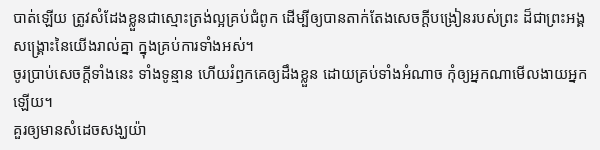បាត់ឡើយ ត្រូវសំដែងខ្លួនជាស្មោះត្រង់ល្អគ្រប់ជំពូក ដើម្បីឲ្យបានតាក់តែងសេចក្ដីបង្រៀនរបស់ព្រះ ដ៏ជាព្រះអង្គសង្គ្រោះនៃយើងរាល់គ្នា ក្នុងគ្រប់ការទាំងអស់។
ចូរប្រាប់សេចក្ដីទាំងនេះ ទាំងទូន្មាន ហើយរំឭកគេឲ្យដឹងខ្លួន ដោយគ្រប់ទាំងអំណាច កុំឲ្យអ្នកណាមើលងាយអ្នកឡើយ។
គួរឲ្យមានសំដេចសង្ឃយ៉ា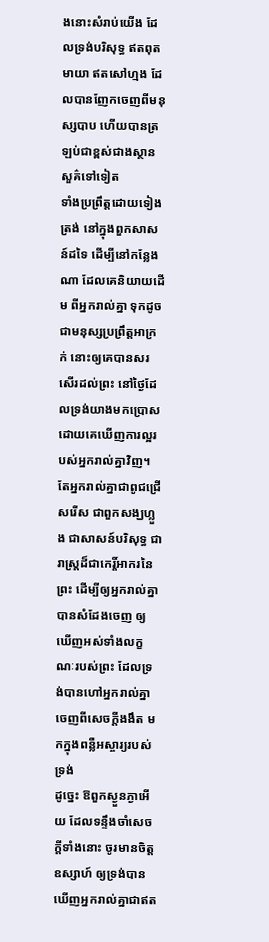ងនោះសំរាប់យើង ដែលទ្រង់បរិសុទ្ធ ឥតពុតមាយា ឥតសៅហ្មង ដែលបានញែកចេញពីមនុស្សបាប ហើយបានត្រឡប់ជាខ្ពស់ជាងស្ថានសួគ៌ទៅទៀត
ទាំងប្រព្រឹត្តដោយទៀងត្រង់ នៅក្នុងពួកសាសន៍ដទៃ ដើម្បីនៅកន្លែងណា ដែលគេនិយាយដើម ពីអ្នករាល់គ្នា ទុកដូចជាមនុស្សប្រព្រឹត្តអាក្រក់ នោះឲ្យគេបានសរសើរដល់ព្រះ នៅថ្ងៃដែលទ្រង់យាងមកប្រោស ដោយគេឃើញការល្អរបស់អ្នករាល់គ្នាវិញ។
តែអ្នករាល់គ្នាជាពូជជ្រើសរើស ជាពួកសង្ឃហ្លួង ជាសាសន៍បរិសុទ្ធ ជារាស្ត្រដ៏ជាកេរ្តិ៍អាករនៃព្រះ ដើម្បីឲ្យអ្នករាល់គ្នាបានសំដែងចេញ ឲ្យឃើញអស់ទាំងលក្ខណៈរបស់ព្រះ ដែលទ្រង់បានហៅអ្នករាល់គ្នាចេញពីសេចក្ដីងងឹត មកក្នុងពន្លឺអស្ចារ្យរបស់ទ្រង់
ដូច្នេះ ឱពួកស្ងួនភ្ងាអើយ ដែលទន្ទឹងចាំសេចក្ដីទាំងនោះ ចូរមានចិត្តឧស្សាហ៍ ឲ្យទ្រង់បានឃើញអ្នករាល់គ្នាជាឥត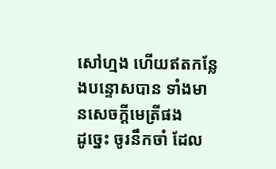សៅហ្មង ហើយឥតកន្លែងបន្ទោសបាន ទាំងមានសេចក្ដីមេត្រីផង
ដូច្នេះ ចូរនឹកចាំ ដែល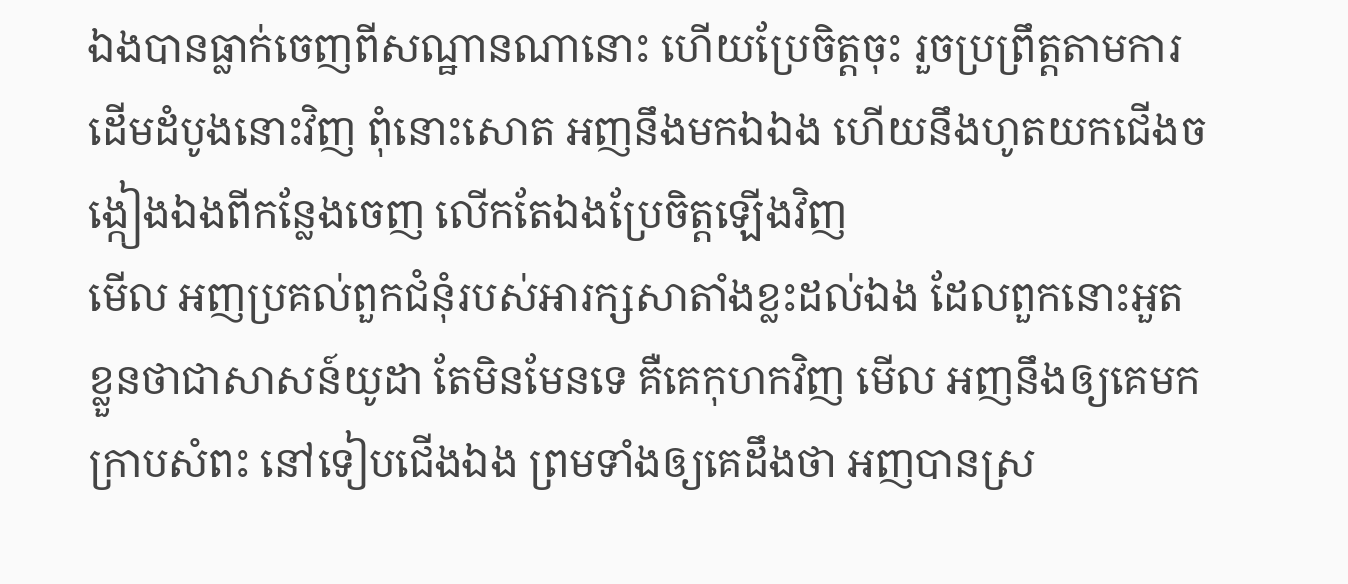ឯងបានធ្លាក់ចេញពីសណ្ឋានណានោះ ហើយប្រែចិត្តចុះ រួចប្រព្រឹត្តតាមការដើមដំបូងនោះវិញ ពុំនោះសោត អញនឹងមកឯឯង ហើយនឹងហូតយកជើងចង្កៀងឯងពីកន្លែងចេញ លើកតែឯងប្រែចិត្តឡើងវិញ
មើល អញប្រគល់ពួកជំនុំរបស់អារក្សសាតាំងខ្លះដល់ឯង ដែលពួកនោះអួតខ្លួនថាជាសាសន៍យូដា តែមិនមែនទេ គឺគេកុហកវិញ មើល អញនឹងឲ្យគេមកក្រាបសំពះ នៅទៀបជើងឯង ព្រមទាំងឲ្យគេដឹងថា អញបានស្រ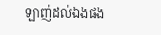ឡាញ់ដល់ឯងផង